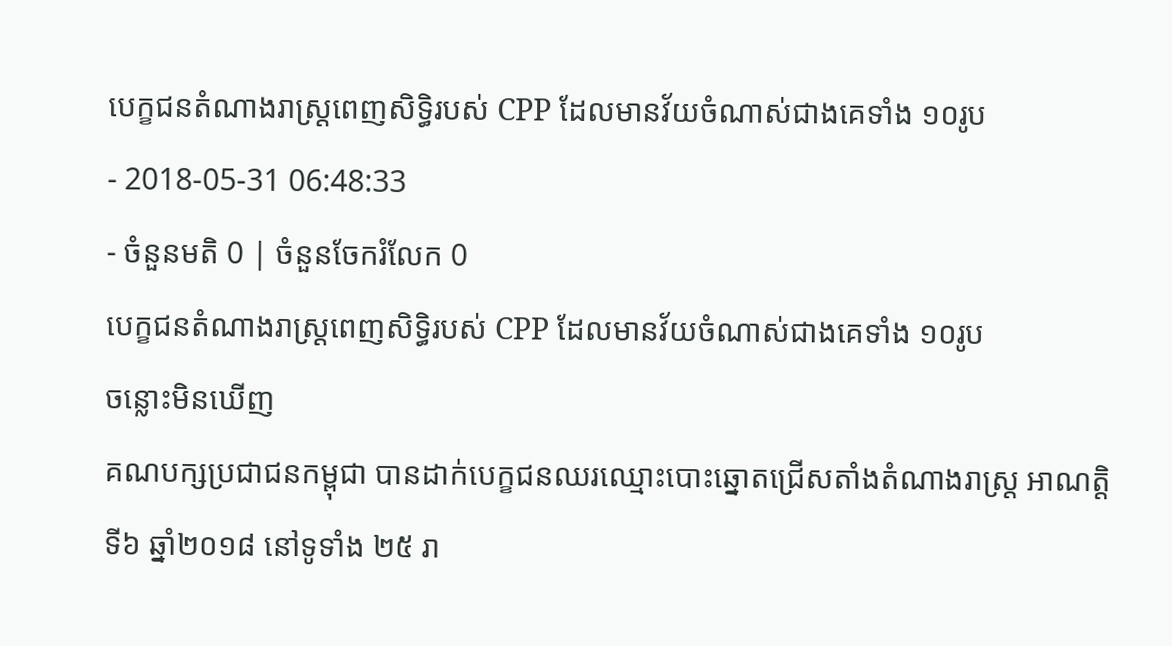បេក្ខជនតំណាងរាស្រ្ដពេញសិទ្ធិរបស់ CPP ដែលមានវ័យចំណាស់ជាងគេទាំង ១០រូប
- 2018-05-31 06:48:33
- ចំនួនមតិ 0 | ចំនួនចែករំលែក 0
បេក្ខជនតំណាងរាស្រ្ដពេញសិទ្ធិរបស់ CPP ដែលមានវ័យចំណាស់ជាងគេទាំង ១០រូប
ចន្លោះមិនឃើញ
គណបក្សប្រជាជនកម្ពុជា បានដាក់បេក្ខជនឈរឈ្មោះបោះឆ្នោតជ្រើសតាំងតំណាងរាស្រ្ដ អាណត្តិទី៦ ឆ្នាំ២០១៨ នៅទូទាំង ២៥ រា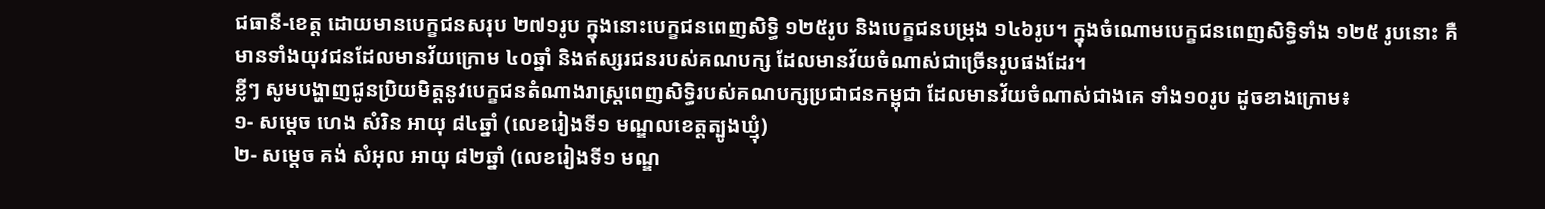ជធានី-ខេត្ត ដោយមានបេក្ខជនសរុប ២៧១រូប ក្នុងនោះបេក្ខជនពេញសិទ្ធិ ១២៥រូប និងបេក្ខជនបម្រុង ១៤៦រូប។ ក្នុងចំណោមបេក្ខជនពេញសិទ្ធិទាំង ១២៥ រូបនោះ គឺមានទាំងយុវជនដែលមានវ័យក្រោម ៤០ឆ្នាំ និងឥស្សរជនរបស់គណបក្ស ដែលមានវ័យចំណាស់ជាច្រើនរូបផងដែរ។
ខ្លីៗ សូមបង្ហាញជូនប្រិយមិត្តនូវបេក្ខជនតំណាងរាស្រ្ដពេញសិទ្ធិរបស់គណបក្សប្រជាជនកម្ពុជា ដែលមានវ័យចំណាស់ជាងគេ ទាំង១០រូប ដូចខាងក្រោម៖
១- សម្ដេច ហេង សំរិន អាយុ ៨៤ឆ្នាំ (លេខរៀងទី១ មណ្ឌលខេត្តត្បូងឃ្មុំ)
២- សម្ដេច គង់ សំអុល អាយុ ៨២ឆ្នាំ (លេខរៀងទី១ មណ្ឌ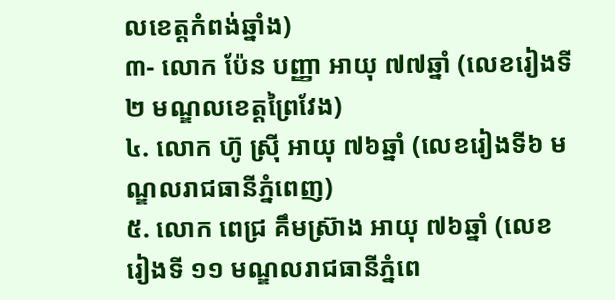លខេត្តកំពង់ឆ្នាំង)
៣- លោក ប៉ែន បញ្ញា អាយុ ៧៧ឆ្នាំ (លេខរៀងទី២ មណ្ឌលខេត្តព្រៃវែង)
៤. លោក ហ៊ូ ស្រ៊ី អាយុ ៧៦ឆ្នាំ (លេខរៀងទី៦ មណ្ឌលរាជធានីភ្នំពេញ)
៥. លោក ពេជ្រ គឹមស្រ៊ាង អាយុ ៧៦ឆ្នាំ (លេខរៀងទី ១១ មណ្ឌលរាជធានីភ្នំពេ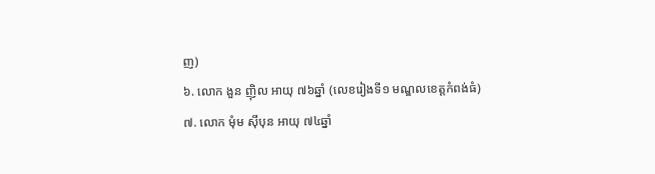ញ)
៦. លោក ងួន ញ៉ិល អាយុ ៧៦ឆ្នាំ (លេខរៀងទី១ មណ្ឌលខេត្តកំពង់ធំ)
៧. លោក មុំម ស៊ីបុន អាយុ ៧៤ឆ្នាំ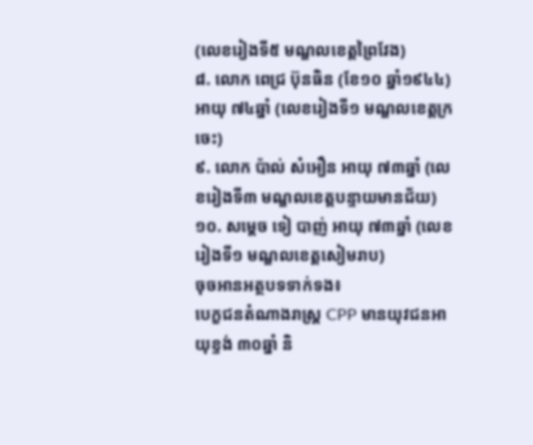(លេខរៀងទី៥ មណ្ឌលខេត្តព្រៃវែង)
៨. លោក ពេជ្រ ប៊ុនធិន (ខែ១០ ឆ្នាំ១៩៤៤) អាយុ ៧៤ឆ្នាំ (លេខរៀងទី១ មណ្ឌលខេត្តក្រចេះ)
៩. លោក ប៉ាល់ សំអឿន អាយុ ៧៣ឆ្នាំ (លេខរៀងទី៣ មណ្ឌលខេត្តបន្ទាយមានជ័យ)
១០. សម្ដេច ទៀ បាញ់ អាយុ ៧៣ឆ្នាំ (លេខរៀងទី១ មណ្ឌលខេត្តសៀមរាប)
ចុចអានអត្ថបទទាក់ទង៖
បេក្ខជនតំណាងរាស្រ្ដ CPP មានយុវជនអាយុខ្ទង់ ៣០ឆ្នាំ និ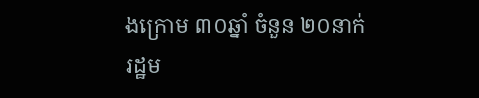ងក្រោម ៣០ឆ្នាំ ចំនួន ២០នាក់
រដ្ឋម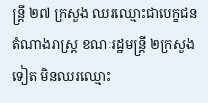ន្រ្ដី ២៧ ក្រសួង ឈរឈ្មោះជាបេក្ខជនតំណាងរាស្រ្ដ ខណៈរដ្ឋមន្រ្ដី ២ក្រសួងទៀត មិនឈរឈ្មោះ